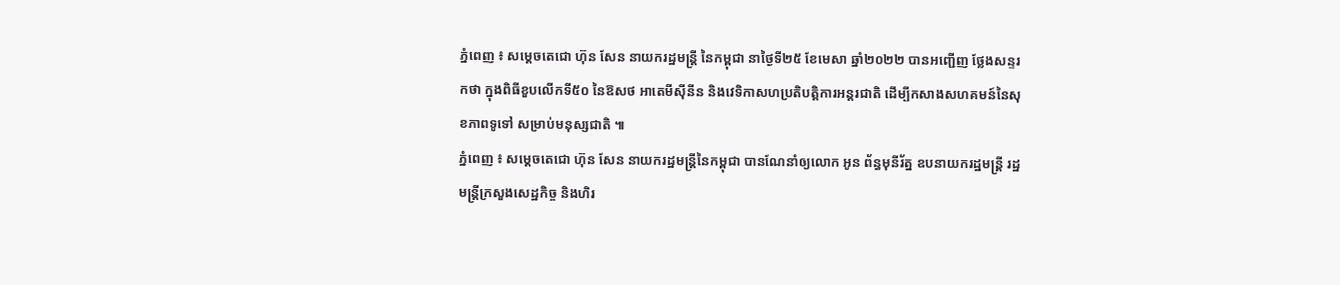ភ្នំពេញ ៖ សម្ដេចតេជោ ហ៊ុន សែន នាយករដ្ឋមន្ដ្រី នៃកម្ពុជា នាថ្ងៃទី២៥ ខែមេសា ឆ្នាំ២០២២ បានអញ្ជើញ ថ្លែងសន្ទរកថា ក្នុងពិធីខួបលើកទី៥០ នៃឱសថ អាតេមីស៊ីនីន និងវេទិកាសហប្រតិបត្តិការអន្តរជាតិ ដើម្បីកសាងសហគមន៍នៃសុខភាពទូទៅ សម្រាប់មនុស្សជាតិ ៕
ភ្នំពេញ ៖ សម្តេចតេជោ ហ៊ុន សែន នាយករដ្ឋមន្ត្រីនៃកម្ពុជា បានណែនាំឲ្យលោក អូន ព័ន្ធមុនីរ័ត្ន ឧបនាយករដ្ឋមន្ដ្រី រដ្ឋមន្រ្តីក្រសួងសេដ្ឋកិច្ច និងហិរ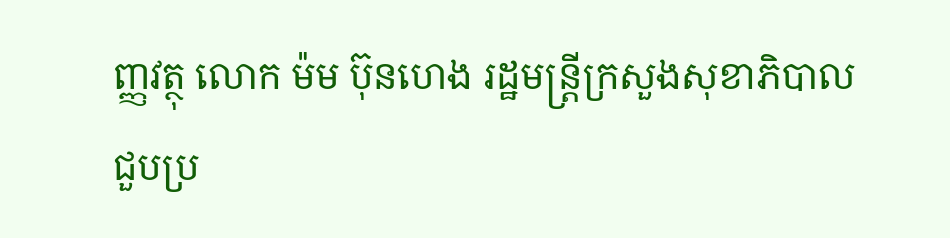ញ្ញវត្ថុ លោក ម៉ម ប៊ុនហេង រដ្ឋមន្រ្តីក្រសួងសុខាភិបាល ជួបប្រ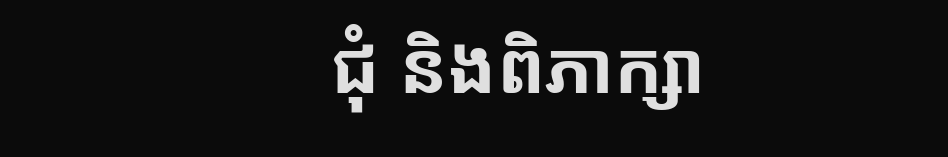ជុំ និងពិភាក្សា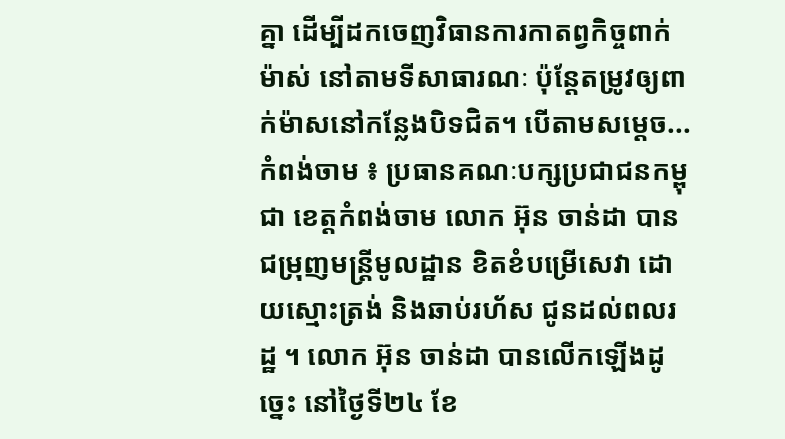គ្នា ដើម្បីដកចេញវិធានការកាតព្វកិច្ចពាក់ម៉ាស់ នៅតាមទីសាធារណៈ ប៉ុន្ដែតម្រូវឲ្យពាក់ម៉ាសនៅកន្លែងបិទជិត។ បើតាមសម្តេច...
កំពង់ចាម ៖ ប្រធានគណៈបក្សប្រជាជនកម្ពុជា ខេត្តកំពង់ចាម លោក អ៊ុន ចាន់ដា បានជម្រុញមន្ត្រីមូលដ្ឋាន ខិតខំបម្រើសេវា ដោយស្មោះត្រង់ និងឆាប់រហ័ស ជូនដល់ពលរដ្ឋ ។ លោក អ៊ុន ចាន់ដា បានលើកឡើងដូច្នេះ នៅថ្ងៃទី២៤ ខែ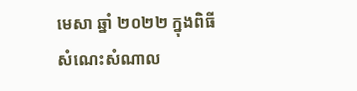មេសា ឆ្នាំ ២០២២ ក្នុងពិធីសំណេះសំណាល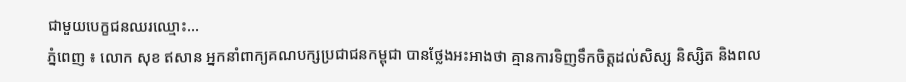ជាមួយបេក្ខជនឈរឈ្មោះ...
ភ្នំពេញ ៖ លោក សុខ ឥសាន អ្នកនាំពាក្យគណបក្សប្រជាជនកម្ពុជា បានថ្លែងអះអាងថា គ្មានការទិញទឹកចិត្តដល់សិស្ស និស្សិត និងពល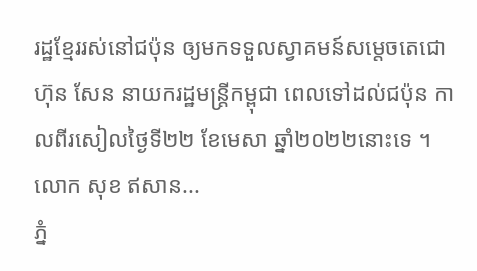រដ្ឋខ្មែររស់នៅជប៉ុន ឲ្យមកទទួលស្វាគមន៍សម្តេចតេជោ ហ៊ុន សែន នាយករដ្ឋមន្រ្តីកម្ពុជា ពេលទៅដល់ជប៉ុន កាលពីរសៀលថ្ងៃទី២២ ខែមេសា ឆ្នាំ២០២២នោះទេ ។ លោក សុខ ឥសាន...
ភ្នំ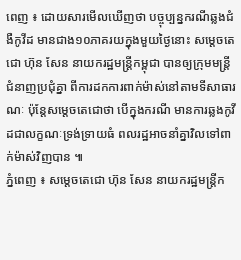ពេញ ៖ ដោយសារមើលឃើញថា បច្ចុប្បន្នករណីឆ្លងជំងឺកូវីដ មានជាង១០ភាគរយក្នុងមួយថ្ងៃនោះ សម្តេចតេជោ ហ៊ុន សែន នាយករដ្ឋមន្រ្តីកម្ពុជា បានឲ្យក្រុមមន្រ្តីជំនាញប្រជុំគ្នា ពីការដកការពាក់ម៉ាស់នៅតាមទីសាធារណៈ ប៉ុន្តែសម្តេចតេជោថា បើក្នុងករណី មានការឆ្លងកូវីដជាលក្ខណៈទ្រង់ទ្រាយធំ ពលរដ្ឋអាចនាំគ្នាវិលទៅពាក់ម៉ាស់វិញបាន ៕
ភ្នំពេញ ៖ សម្តេចតេជោ ហ៊ុន សែន នាយករដ្ឋមន្រ្តីក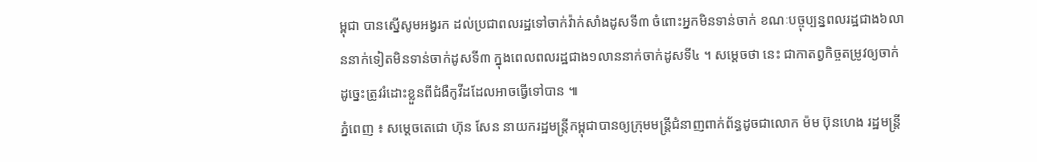ម្ពុជា បានស្នើសូមអង្វរក ដល់ប្រជាពលរដ្ឋទៅចាក់វ៉ាក់សាំងដូសទី៣ ចំពោះអ្នកមិនទាន់ចាក់ ខណៈបច្ចុប្បន្នពលរដ្ឋជាង៦លាននាក់ទៀតមិនទាន់ចាក់ដូសទី៣ ក្នុងពេលពលរដ្ឋជាង១លាននាក់ចាក់ដូសទី៤ ។ សម្តេចថា នេះ ជាកាតព្វកិច្ចតម្រូវឲ្យចាក់ ដូច្នេះត្រូវរំដោះខ្លួនពីជំងឺកូវីដដែលអាចធ្វើទៅបាន ៕
ភ្នំពេញ ៖ សម្តេចតេជោ ហ៊ុន សែន នាយករដ្ឋមន្រ្តីកម្ពុជាបានឲ្យក្រុមមន្រ្តីជំនាញពាក់ព័ន្ធដូចជាលោក ម៉ម ប៊ុនហេង រដ្ឋមន្រ្តី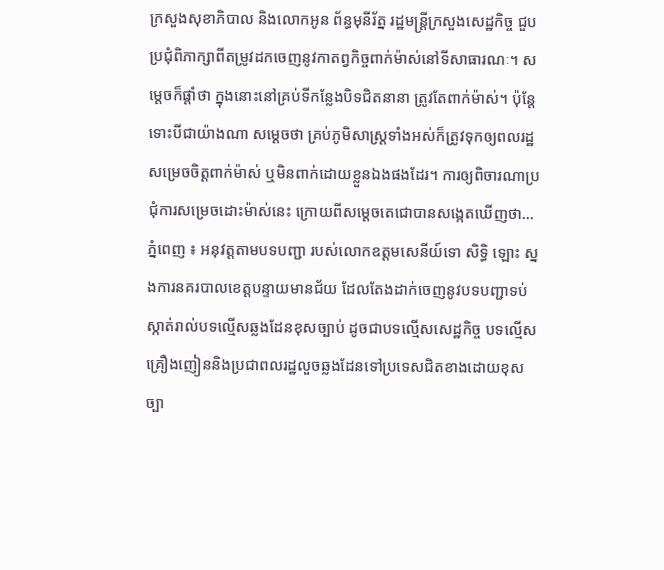ក្រសួងសុខាភិបាល និងលោកអូន ព័ន្ធមុនីរ័ត្ន រដ្ឋមន្រ្តីក្រសួងសេដ្ឋកិច្ច ជួបប្រជុំពិភាក្សាពីតម្រូវដកចេញនូវកាតព្វកិច្ចពាក់ម៉ាស់នៅទីសាធារណៈ។ សម្តេចក៏ផ្តាំថា ក្នុងនោះនៅគ្រប់ទីកន្លែងបិទជិតនានា ត្រូវតែពាក់ម៉ាស់។ ប៉ុន្តែទោះបីជាយ៉ាងណា សម្តេចថា គ្រប់ភូមិសាស្រ្តទាំងអស់ក៏ត្រូវទុកឲ្យពលរដ្ឋសម្រេចចិត្តពាក់ម៉ាស់ ឬមិនពាក់ដោយខ្លួនឯងផងដែរ។ ការឲ្យពិចារណាប្រជុំការសម្រេចដោះម៉ាស់នេះ ក្រោយពីសម្តេចតេជោបានសង្កេតឃើញថា...
ភ្នំពេញ ៖ អនុវត្តតាមបទបញ្ជា របស់លោកឧត្តមសេនីយ៍ទោ សិទ្ធិ ឡោះ ស្នងការនគរបាលខេត្តបន្ទាយមានជ័យ ដែលតែងដាក់ចេញនូវបទបញ្ជាទប់ស្កាត់រាល់បទល្មើសឆ្លងដែនខុសច្បាប់ ដូចជាបទល្មើសសេដ្ឋកិច្ច បទល្មើសគ្រឿងញៀននិងប្រជាពលរដ្ឋលួចឆ្លងដែនទៅប្រទេសជិតខាងដោយខុសច្បា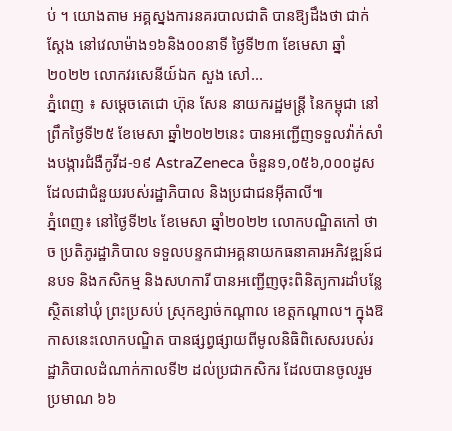ប់ ។ យោងតាម អគ្គស្នងការនគរបាលជាតិ បានឱ្យដឹងថា ជាក់ស្តែង នៅវេលាម៉ាង១៦និង០០នាទី ថ្ងៃទី២៣ ខែមេសា ឆ្នាំ២០២២ លោកវរសេនីយ៍ឯក សួង សៅ...
ភ្នំពេញ ៖ សម្តេចតេជោ ហ៊ុន សែន នាយករដ្ឋមន្ត្រី នៃកម្ពុជា នៅព្រឹកថ្ងៃទី២៥ ខែមេសា ឆ្នាំ២០២២នេះ បានអញ្ជើញទទួលវ៉ាក់សាំងបង្ការជំងឺកូវីដ-១៩ AstraZeneca ចំនួន១,០៥៦,០០០ដូស ដែលជាជំនួយរបស់រដ្ឋាភិបាល និងប្រជាជនអ៊ីតាលី៕
ភ្នំពេញ៖ នៅថ្ងៃទី២៤ ខែមេសា ឆ្នាំ២០២២ លោកបណ្ឌិតកៅ ថាច ប្រតិភូរដ្ឋាភិបាល ទទួលបន្ទកជាអគ្គនាយកធនាគារអភិវឌ្ឍន៍ជនបទ និងកសិកម្ម និងសហការី បានអញ្ជើញចុះពិនិត្យការដាំបន្លែ ស្ថិតនៅឃុំ ព្រះប្រសប់ ស្រុកខ្សាច់កណ្តាល ខេត្តកណ្តាល។ ក្នុងឱកាសនេះលោកបណ្ឌិត បានផ្សព្វផ្សាយពីមូលនិធិពិសេសរបស់រដ្ឋាភិបាលដំណាក់កាលទី២ ដល់ប្រជាកសិករ ដែលបានចូលរួម ប្រមាណ ៦៦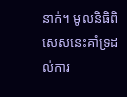នាក់។ មូលនិធិពិសេសនេះគាំទ្រដល់ការ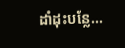ដាំដុះបន្លែ...